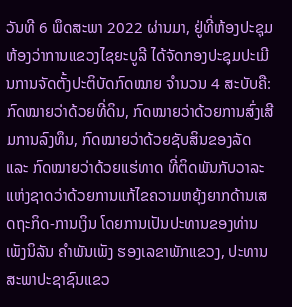ວັນທີ 6 ພຶດສະພາ 2022 ຜ່ານມາ, ຢູ່ທີ່ຫ້ອງປະຊຸມຫ້ອງວ່າການແຂວງໄຊຍະບູລີ ໄດ້ຈັດກອງປະຊຸມປະເມີນການຈັດຕັ້ງປະຕິບັດກົດໝາຍ ຈໍານວນ 4 ສະບັບຄື: ກົດໝາຍວ່າດ້ວຍທີ່ດິນ, ກົດໝາຍວ່າດ້ວຍການສົ່ງເສີມການລົງທຶນ, ກົດໝາຍວ່າດ້ວຍຊັບສິນຂອງລັດ ແລະ ກົດໝາຍວ່າດ້ວຍແຮ່ທາດ ທີ່ຕິດພັນກັບວາລະແຫ່ງຊາດວ່າດ້ວຍການແກ້ໄຂຄວາມຫຍຸ້ງຍາກດ້ານເສດຖະກິດ-ການເງິນ ໂດຍການເປັນປະທານຂອງທ່ານ ເພັງນິລັນ ຄໍາພັນເພັງ ຮອງເລຂາພັກແຂວງ, ປະທານສະພາປະຊາຊົນແຂວ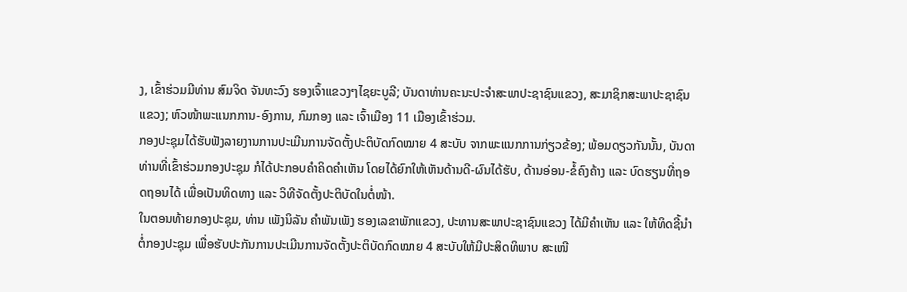ງ, ເຂົ້າຮ່ວມມີທ່ານ ສົມຈິດ ຈັນທະວົງ ຮອງເຈົ້າແຂວງໆໄຊຍະບູລີ; ບັນດາທ່ານຄະນະປະຈຳສະພາປະຊາຊົນແຂວງ, ສະມາຊິກສະພາປະຊາຊົນແຂວງ; ຫົວໜ້າພະແນກການ-ອົງການ, ກົມກອງ ແລະ ເຈົ້າເມືອງ 11 ເມືອງເຂົ້າຮ່ວມ.
ກອງປະຊຸມໄດ້ຮັບຟັງລາຍງານການປະເມີນການຈັດຕັ້ງປະຕິບັດກົດໝາຍ 4 ສະບັບ ຈາກພະແນກການກ່ຽວຂ້ອງ; ພ້ອມດຽວກັນນັ້ນ, ບັນດາທ່ານທີ່ເຂົ້າຮ່ວມກອງປະຊຸມ ກໍໄດ້ປະກອບຄໍາຄິດຄຳເຫັນ ໂດຍໄດ້ຍົກໃຫ້ເຫັນດ້ານດີ-ຜົນໄດ້ຮັບ, ດ້ານອ່ອນ-ຂໍ້ຄົງຄ້າງ ແລະ ບົດຮຽນທີ່ຖອດຖອນໄດ້ ເພື່ອເປັນທິດທາງ ແລະ ວິທີຈັດຕັ້ງປະຕິບັດໃນຕໍ່ໜ້າ.
ໃນຕອນທ້າຍກອງປະຊຸມ, ທ່ານ ເພັງນິລັນ ຄໍາພັນເພັງ ຮອງເລຂາພັກແຂວງ, ປະທານສະພາປະຊາຊົນແຂວງ ໄດ້ມີຄຳເຫັນ ແລະ ໃຫ້ທິດຊີ້ນໍາຕໍ່ກອງປະຊຸມ ເພື່ອຮັບປະກັນການປະເມີນການຈັດຕັ້ງປະຕິບັດກົດໝາຍ 4 ສະບັບໃຫ້ມີປະສິດທິພາບ ສະເໜີ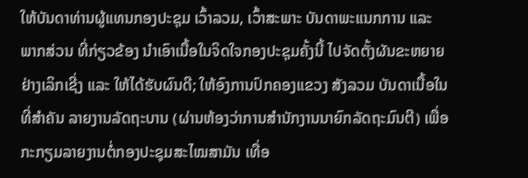ໃຫ້ບັນດາທ່ານຜູ້ແທນກອງປະຊຸມ ເວົ້າລວມ, ເວົ້າສະພາະ ບັນດາພະແນກການ ແລະ ພາກສ່ວນ ທີ່ກ່ຽວຂ້ອງ ນໍາເອົາເນື້ອໃນຈິດໃຈກອງປະຊຸມຄັ້ງນີ້ ໄປຈັດຕັ້ງຜັນຂະຫຍາຍຢ່າງເລິກເຊີ່ງ ແລະ ໃຫ້ໄດ້ຮັບຜົນດີ; ໃຫ້ອົງການປົກຄອງແຂວງ ສັງລວມ ບັນດາເນື້ອໃນທີ່ສໍາຄັນ ລາຍງານລັດຖະບານ (ຜ່ານຫ້ອງວ່າການສໍານັກງານນາຍົກລັດຖະມົນຕີ) ເພື່ອກະກຽມລາຍງານຕໍ່ກອງປະຊຸມສະໄໝສາມັນ ເທື່ອ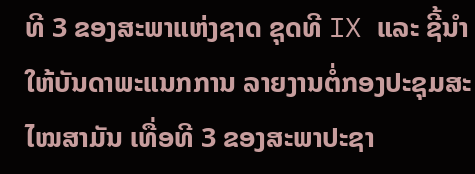ທີ 3 ຂອງສະພາແຫ່ງຊາດ ຊຸດທີ IX ແລະ ຊີ້ນໍາໃຫ້ບັນດາພະແນກການ ລາຍງານຕໍ່ກອງປະຊຸມສະໄໝສາມັນ ເທື່ອທີ 3 ຂອງສະພາປະຊາ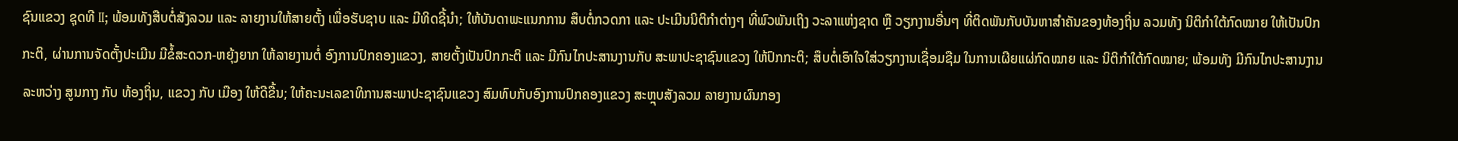ຊົນແຂວງ ຊຸດທີ II; ພ້ອມທັງສືບຕໍ່ສັງລວມ ແລະ ລາຍງານໃຫ້ສາຍຕັ້ງ ເພື່ອຮັບຊາບ ແລະ ມີທິດຊີ້ນໍາ; ໃຫ້ບັນດາພະແນກການ ສຶບຕໍ່ກວດກາ ແລະ ປະເມີນນິຕິກໍາຕ່າງໆ ທີ່ພົວພັນເຖິງ ວະລາແຫ່ງຊາດ ຫຼື ວຽກງານອື່ນໆ ທີ່ຕິດພັນກັບບັນຫາສໍາຄັນຂອງທ້ອງຖິ່ນ ລວມທັງ ນິຕິກໍາໃຕ້ກົດໝາຍ ໃຫ້ເປັນປົກກະຕິ, ຜ່ານການຈັດຕັ້ງປະເມີນ ມີຂໍ້ສະດວກ-ຫຍຸ້ງຍາກ ໃຫ້ລາຍງານຕໍ່ ອົງການປົກຄອງແຂວງ, ສາຍຕັ້ງເປັນປົກກະຕິ ແລະ ມີກົນໄກປະສານງານກັບ ສະພາປະຊາຊົນແຂວງ ໃຫ້ປົກກະຕິ; ສຶບຕໍ່ເອົາໃຈໃສ່ວຽກງານເຊື່ອມຊືມ ໃນການເຜີຍແຜ່ກົດໝາຍ ແລະ ນິຕິກໍາໃຕ້ກົດໝາຍ; ພ້ອມທັງ ມີກົນໄກປະສານງານ ລະຫວ່າງ ສູນກາງ ກັບ ທ້ອງຖິ່ນ, ແຂວງ ກັບ ເມືອງ ໃຫ້ດີຂື້ນ; ໃຫ້ຄະນະເລຂາທິການສະພາປະຊາຊົນແຂວງ ສົມທົບກັບອົງການປົກຄອງແຂວງ ສະຫຼຸບສັງລວມ ລາຍງານຜົນກອງ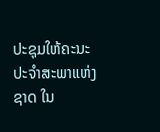ປະຊຸມໃຫ້ຄະນະປະຈໍາສະພາແຫ່ງຊາດ ໃນ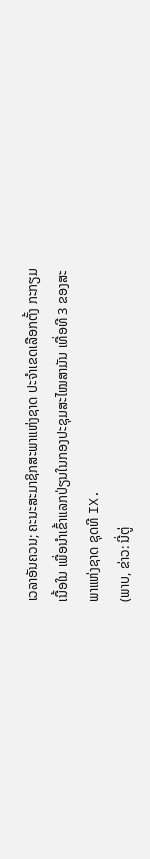ເວລາອັນຄວນ; ຄະນະສະມາຊິກສະພາແຫ່ງຊາດ ປະຈໍາເຂດເລືອກຕັ້ງ ກະກຽມເນື້ອໃນ ເພື່ອນໍາເຂົ້າແລກປ່ຽນໃນກອງປະຊຸມສະໄໝສາມັນ ເທື່ອທີ 3 ຂອງສະພາແຫ່ງຊາດ ຊຸດທີ IX.
(ພາບ, ຂ່າວ: ນີ່ຕູ່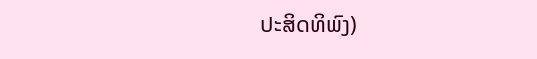ປະສິດທິພົງ)